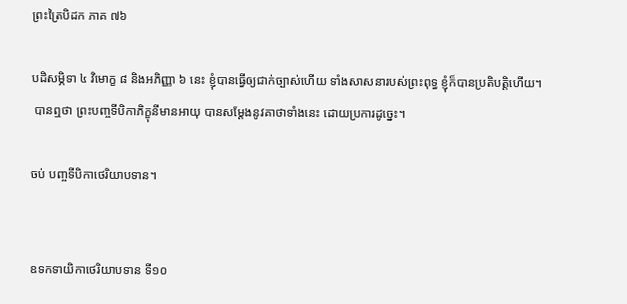ព្រះត្រៃបិដក ភាគ ៧៦

បដិសម្ភិទា ៤ វិមោក្ខ ៨ និងអភិញ្ញា ៦ នេះ ខ្ញុំបានធ្វើឲ្យជាក់ច្បាស់ហើយ ទាំងសាសនារបស់ព្រះពុទ្ធ ខ្ញុំក៏បានប្រតិបត្តិហើយ។
 បានឮថា ព្រះបញ្ចទីបិកាភិក្ខុនីមានអាយុ បានសម្តែងនូវគាថាទាំងនេះ ដោយប្រការដូច្នេះ។

ចប់ បញ្ចទីបិកាថេរិយាបទាន។


ឧទកទាយិកាថេរិយាបទាន ទី១០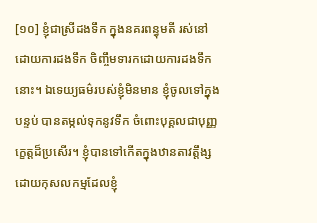[១០] ខ្ញុំជាស្រីដងទឹក ក្នុងនគរពន្ធុមតី រស់នៅដោយការដងទឹក ចិញ្ចឹមទារកដោយការដងទឹកនោះ។ ឯទេយ្យធម៌របស់ខ្ញុំមិនមាន ខ្ញុំចូលទៅក្នុងបន្ទប់ បានតម្កល់ទុកនូវទឹក ចំពោះបុគ្គលជាបុញ្ញកេ្ខត្តដ៏ប្រសើរ។ ខ្ញុំបានទៅកើតក្នុងឋានតាវត្តឹង្ស ដោយកុសលកម្មដែលខ្ញុំ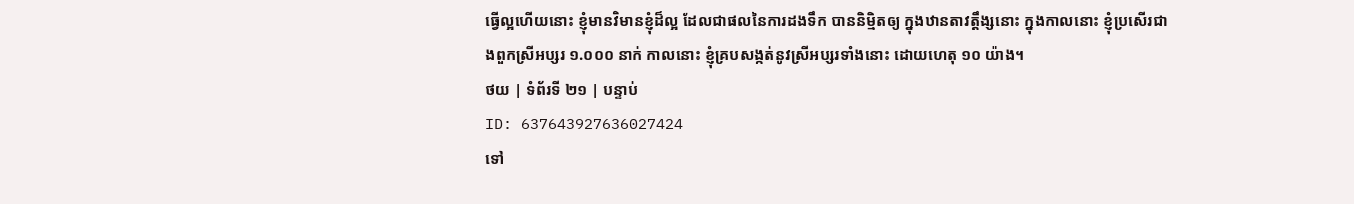ធ្វើល្អហើយនោះ ខ្ញុំមានវិមានខ្ញុំដ៏ល្អ ដែលជាផលនៃការដងទឹក បាននិម្មិតឲ្យ ក្នុងឋានតាវត្តឹង្សនោះ ក្នុងកាលនោះ ខ្ញុំប្រសើរជាងពួកស្រីអប្សរ ១.០០០ នាក់ កាលនោះ ខ្ញុំគ្របសង្កត់នូវស្រីអប្សរទាំងនោះ ដោយហេតុ ១០ យ៉ាង។
ថយ | ទំព័រទី ២១ | បន្ទាប់
ID: 637643927636027424
ទៅ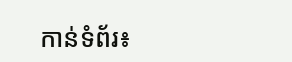កាន់ទំព័រ៖